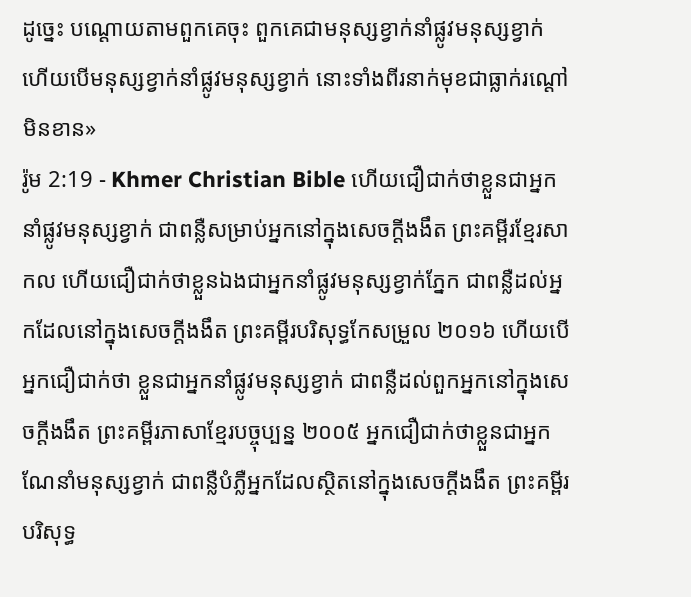ដូច្នេះ បណ្ដោយតាមពួកគេចុះ ពួកគេជាមនុស្សខ្វាក់នាំផ្លូវមនុស្សខ្វាក់ ហើយបើមនុស្សខ្វាក់នាំផ្លូវមនុស្សខ្វាក់ នោះទាំងពីរនាក់មុខជាធ្លាក់រណ្ដៅមិនខាន»
រ៉ូម 2:19 - Khmer Christian Bible ហើយជឿជាក់ថាខ្លួនជាអ្នកនាំផ្លូវមនុស្សខ្វាក់ ជាពន្លឺសម្រាប់អ្នកនៅក្នុងសេចក្ដីងងឹត ព្រះគម្ពីរខ្មែរសាកល ហើយជឿជាក់ថាខ្លួនឯងជាអ្នកនាំផ្លូវមនុស្សខ្វាក់ភ្នែក ជាពន្លឺដល់អ្នកដែលនៅក្នុងសេចក្ដីងងឹត ព្រះគម្ពីរបរិសុទ្ធកែសម្រួល ២០១៦ ហើយបើអ្នកជឿជាក់ថា ខ្លួនជាអ្នកនាំផ្លូវមនុស្សខ្វាក់ ជាពន្លឺដល់ពួកអ្នកនៅក្នុងសេចក្ដីងងឹត ព្រះគម្ពីរភាសាខ្មែរបច្ចុប្បន្ន ២០០៥ អ្នកជឿជាក់ថាខ្លួនជាអ្នកណែនាំមនុស្សខ្វាក់ ជាពន្លឺបំភ្លឺអ្នកដែលស្ថិតនៅក្នុងសេចក្ដីងងឹត ព្រះគម្ពីរបរិសុទ្ធ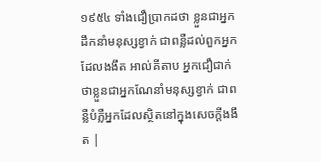១៩៥៤ ទាំងជឿប្រាកដថា ខ្លួនជាអ្នកដឹកនាំមនុស្សខ្វាក់ ជាពន្លឺដល់ពួកអ្នកដែលងងឹត អាល់គីតាប អ្នកជឿជាក់ថាខ្លួនជាអ្នកណែនាំមនុស្សខ្វាក់ ជាពន្លឺបំភ្លឺអ្នកដែលស្ថិតនៅក្នុងសេចក្ដីងងឹត |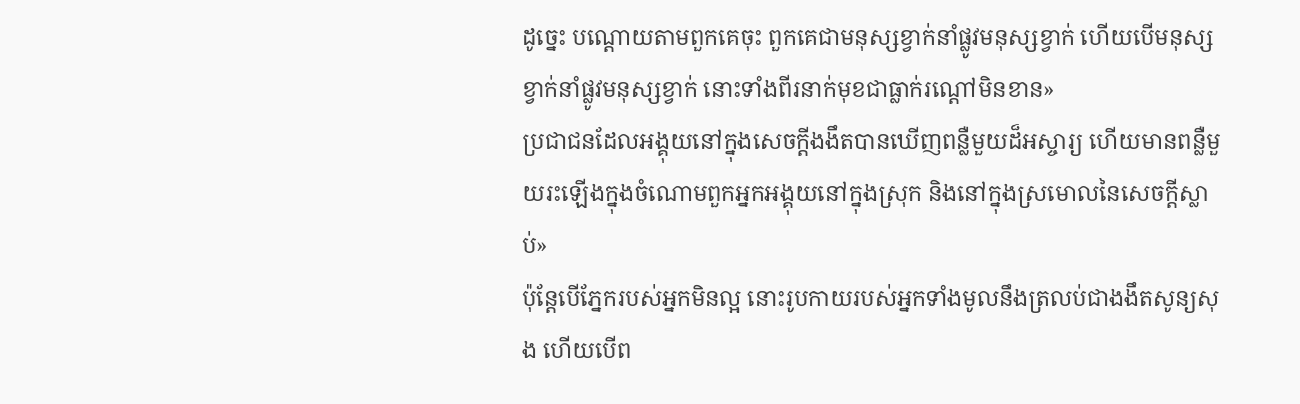ដូច្នេះ បណ្ដោយតាមពួកគេចុះ ពួកគេជាមនុស្សខ្វាក់នាំផ្លូវមនុស្សខ្វាក់ ហើយបើមនុស្សខ្វាក់នាំផ្លូវមនុស្សខ្វាក់ នោះទាំងពីរនាក់មុខជាធ្លាក់រណ្ដៅមិនខាន»
ប្រជាជនដែលអង្គុយនៅក្នុងសេចក្ដីងងឹតបានឃើញពន្លឺមួយដ៏អស្ចារ្យ ហើយមានពន្លឺមួយរះឡើងក្នុងចំណោមពួកអ្នកអង្គុយនៅក្នុងស្រុក និងនៅក្នុងស្រមោលនៃសេចក្ដីស្លាប់»
ប៉ុន្ដែបើភ្នែករបស់អ្នកមិនល្អ នោះរូបកាយរបស់អ្នកទាំងមូលនឹងត្រលប់ជាងងឹតសូន្យសុង ហើយបើព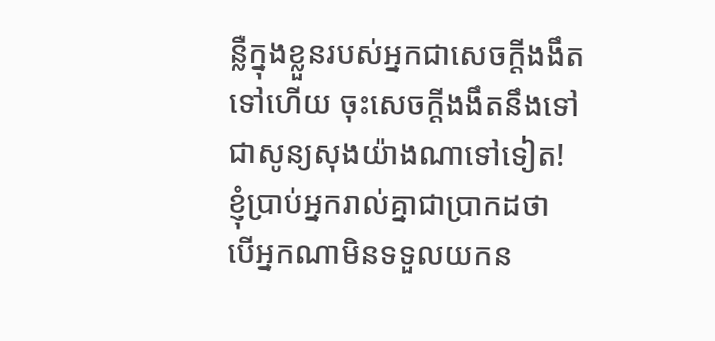ន្លឺក្នុងខ្លួនរបស់អ្នកជាសេចក្ដីងងឹតទៅហើយ ចុះសេចក្ដីងងឹតនឹងទៅជាសូន្យសុងយ៉ាងណាទៅទៀត!
ខ្ញុំប្រាប់អ្នករាល់គ្នាជាប្រាកដថា បើអ្នកណាមិនទទួលយកន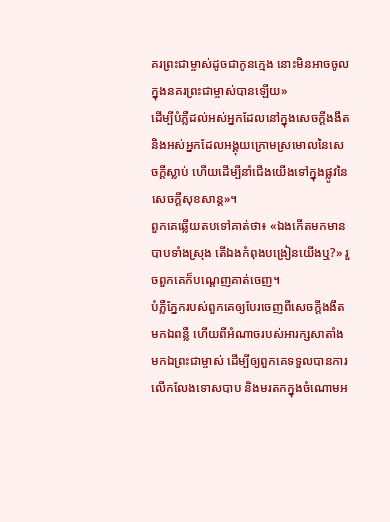គរព្រះជាម្ចាស់ដូចជាកូនក្មេង នោះមិនអាចចូលក្នុងនគរព្រះជាម្ចាស់បានឡើយ»
ដើម្បីបំភ្លឺដល់អស់អ្នកដែលនៅក្នុងសេចក្ដីងងឹត និងអស់អ្នកដែលអង្គុយក្រោមស្រមោលនៃសេចក្ដីស្លាប់ ហើយដើម្បីនាំជើងយើងទៅក្នុងផ្លូវនៃសេចក្ដីសុខសាន្ដ»។
ពួកគេឆ្លើយតបទៅគាត់ថា៖ «ឯងកើតមកមានបាបទាំងស្រុង តើឯងកំពុងបង្រៀនយើងឬ?» រួចពួកគេក៏បណ្តេញគាត់ចេញ។
បំភ្លឺភ្នែករបស់ពួកគេឲ្យបែរចេញពីសេចក្ដីងងឹតមកឯពន្លឺ ហើយពីអំណាចរបស់អារក្សសាតាំងមកឯព្រះជាម្ចាស់ ដើម្បីឲ្យពួកគេទទួលបានការលើកលែងទោសបាប និងមរតកក្នុងចំណោមអ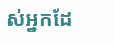ស់អ្នកដែ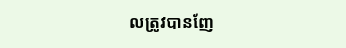លត្រូវបានញែ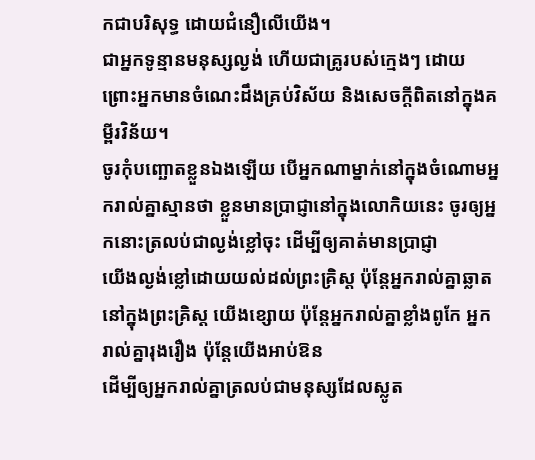កជាបរិសុទ្ធ ដោយជំនឿលើយើង។
ជាអ្នកទូន្មានមនុស្សល្ងង់ ហើយជាគ្រូរបស់ក្មេងៗ ដោយព្រោះអ្នកមានចំណេះដឹងគ្រប់វិស័យ និងសេចក្ដីពិតនៅក្នុងគម្ពីរវិន័យ។
ចូរកុំបញ្ឆោតខ្លួនឯងឡើយ បើអ្នកណាម្នាក់នៅក្នុងចំណោមអ្នករាល់គ្នាស្មានថា ខ្លួនមានប្រាជ្ញានៅក្នុងលោកិយនេះ ចូរឲ្យអ្នកនោះត្រលប់ជាល្ងង់ខ្លៅចុះ ដើម្បីឲ្យគាត់មានប្រាជ្ញា
យើងល្ងង់ខ្លៅដោយយល់ដល់ព្រះគ្រិស្ដ ប៉ុន្ដែអ្នករាល់គ្នាឆ្លាតនៅក្នុងព្រះគ្រិស្ដ យើងខ្សោយ ប៉ុន្ដែអ្នករាល់គ្នាខ្លាំងពូកែ អ្នករាល់គ្នារុងរឿង ប៉ុន្ដែយើងអាប់ឱន
ដើម្បីឲ្យអ្នករាល់គ្នាត្រលប់ជាមនុស្សដែលស្លូត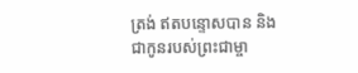ត្រង់ ឥតបន្ទោសបាន និងជាកូនរបស់ព្រះជាម្ចា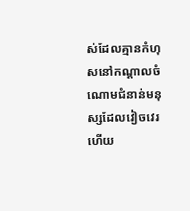ស់ដែលគ្មានកំហុសនៅកណ្ដាលចំណោមជំនាន់មនុស្សដែលវៀចវេរ ហើយ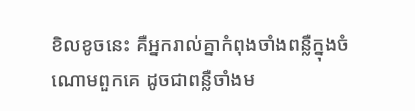ខិលខូចនេះ គឺអ្នករាល់គ្នាកំពុងចាំងពន្លឺក្នុងចំណោមពួកគេ ដូចជាពន្លឺចាំងម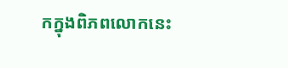កក្នុងពិភពលោកនេះ